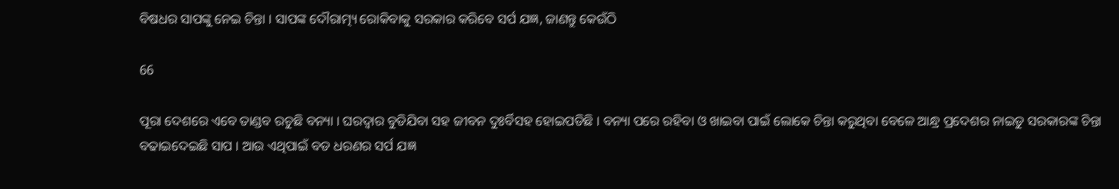ବିଷଧର ସାପଙ୍କୁ ନେଇ ଚିନ୍ତା । ସାପଙ୍କ ଦୌରାତ୍ମ୍ୟ ରୋକିବାକୁ ସରକାର କରିବେ ସର୍ପ ଯଜ୍ଞ, ଜାଣନ୍ତୁ କେଉଁଠି

66

ପୂରା ଦେଶରେ ଏବେ ତାଣ୍ଡବ ରଚୁଛି ବନ୍ୟା । ଘରଦ୍ୱାର ବୁଡିଯିବା ସହ ଜୀବନ ଦୁଃର୍ବିସହ ହୋଇପଡିଛି । ବନ୍ୟା ପରେ ରହିବା ଓ ଖାଇବା ପାଇଁ ଲୋକେ ଚିନ୍ତା କରୁଥିବା ବେଳେ ଆନ୍ଧ୍ର ପ୍ରଦେଶର ନାଇଡୁ ସରକାରଙ୍କ ଚିନ୍ତା ବଢାଇଦେଇଛି ସାପ । ଆଉ ଏଥିପାଇଁ ବଡ ଧରଣର ସର୍ପ ଯଜ୍ଞ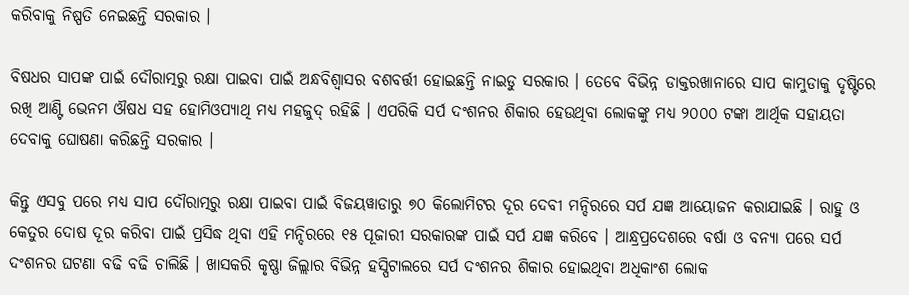କରିବାକୁ ନିଷ୍ପତି ନେଇଛନ୍ତି ସରକାର ।

ବିଷଧର ସାପଙ୍କ ପାଇଁ ଦୌରାତ୍ମରୁ ରକ୍ଷା ପାଇବା ପାଇଁ ଅନ୍ଧବିଶ୍ୱାସର ବଶବର୍ତ୍ତୀ ହୋଇଛନ୍ତି ନାଇଡୁ ସରକାର । ତେବେ ବିଭିନ୍ନ ଡାକ୍ତରଖାନାରେ ସାପ କାମୁଡାକୁ ଦୃଷ୍ଟିରେ ରଖି ଆଣ୍ଟି ଭେନମ ଔଷଧ ସହ ହୋମିଓପ୍ୟାଥି ମଧ୍ୟ ମହଜୁଦ୍ ରହିଛି । ଏପରିକି ସର୍ପ ଦଂଶନର ଶିକାର ହେଉଥିବା ଲୋକଙ୍କୁ ମଧ୍ୟ ୨୦୦୦ ଟଙ୍କା ଆର୍ଥିକ ସହାୟତା ଦେବାକୁ ଘୋଷଣା କରିଛନ୍ତି ସରକାର ।

କିନ୍ତୁ ଏସବୁ ପରେ ମଧ୍ୟ ସାପ ଦୌରାତ୍ମରୁ ରକ୍ଷା ପାଇବା ପାଇଁ ବିଜୟୱାଡାରୁ ୭୦ କିଲୋମିଟର ଦୂର ଦେବୀ ମନ୍ଦିରରେ ସର୍ପ ଯଜ୍ଞ ଆୟୋଜନ କରାଯାଇଛି । ରାହୁ ଓ କେତୁର ଦୋଷ ଦୂର କରିବା ପାଇଁ ପ୍ରସିଦ୍ଧ ଥିବା ଏହି ମନ୍ଦିରରେ ୧୫ ପୂଜାରୀ ସରକାରଙ୍କ ପାଇଁ ସର୍ପ ଯଜ୍ଞ କରିବେ । ଆନ୍ଧ୍ରପ୍ରଦେଶରେ ବର୍ଷା ଓ ବନ୍ୟା ପରେ ସର୍ପ ଦଂଶନର ଘଟଣା ବଢି ବଢି ଚାଲିଛି । ଖାସକରି କୃଷ୍ଣା ଜିଲ୍ଲାର ବିଭିନ୍ନ ହସ୍ପିଟାଲରେ ସର୍ପ ଦଂଶନର ଶିକାର ହୋଇଥିବା ଅଧିକାଂଶ ଲୋକ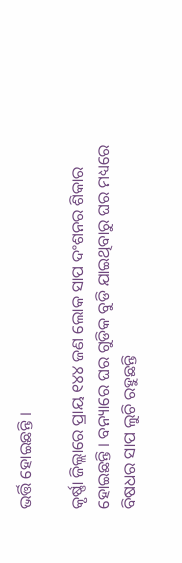ଭର୍ତ୍ତି ହୋଇଛନ୍ତି ।

କୃର୍ଷ୍ଣା ଜିଲ୍ଲାରେ ପ୍ରାୟ ୧୪୪ ଜଣ ଲୋକ ସାପ ଦଂଶନର ଶିକାର ହୋଇଛନ୍ତି । ବନ୍ୟାରେ ଘର ଗୁଡିକ ବୁଡି ଯାଇଥିବାରୁ ଘର ମଧ୍ୟରେ ବିଷଧର ସାପ ଲୁଚି ରହୁଛନ୍ତି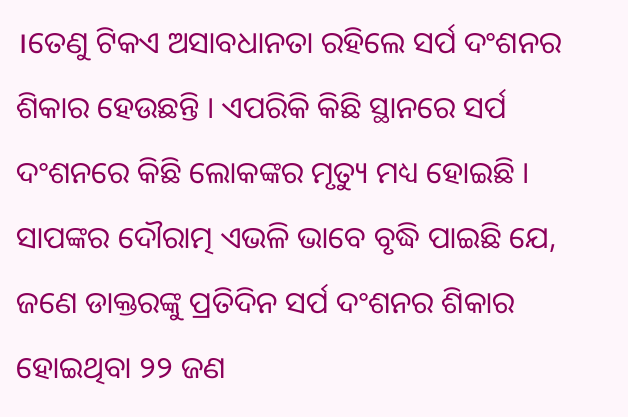।ତେଣୁ ଟିକଏ ଅସାବଧାନତା ରହିଲେ ସର୍ପ ଦଂଶନର ଶିକାର ହେଉଛନ୍ତି । ଏପରିକି କିଛି ସ୍ଥାନରେ ସର୍ପ ଦଂଶନରେ କିଛି ଲୋକଙ୍କର ମୃତ୍ୟୁ ମଧ୍ୟ ହୋଇଛି । ସାପଙ୍କର ଦୌରାତ୍ମ ଏଭଳି ଭାବେ ବୃଦ୍ଧି ପାଇଛି ଯେ, ଜଣେ ଡାକ୍ତରଙ୍କୁ ପ୍ରତିଦିନ ସର୍ପ ଦଂଶନର ଶିକାର ହୋଇଥିବା ୨୨ ଜଣ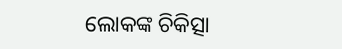ଲୋକଙ୍କ ଚିକିତ୍ସା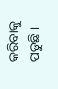କରିବାକୁ ପଡୁଛି ।